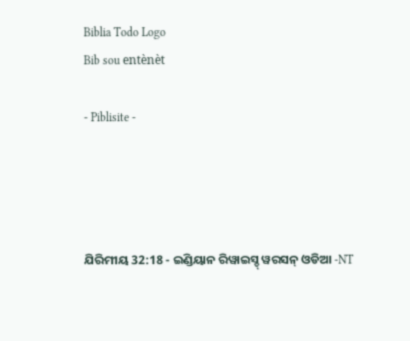Biblia Todo Logo
Bib sou entènèt

- Piblisite -




ଯିରିମୀୟ 32:18 - ଇଣ୍ଡିୟାନ ରିୱାଇସ୍ଡ୍ ୱରସନ୍ ଓଡିଆ -NT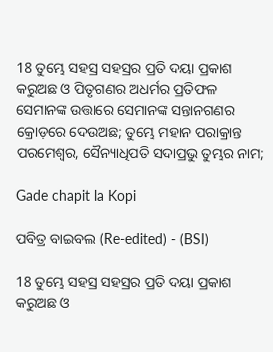18 ତୁମ୍ଭେ ସହସ୍ର ସହସ୍ରର ପ୍ରତି ଦୟା ପ୍ରକାଶ କରୁଅଛ ଓ ପିତୃଗଣର ଅଧର୍ମର ପ୍ରତିଫଳ ସେମାନଙ୍କ ଉତ୍ତାରେ ସେମାନଙ୍କ ସନ୍ତାନଗଣର କ୍ରୋଡ଼ରେ ଦେଉଅଛ; ତୁମ୍ଭେ ମହାନ ପରାକ୍ରାନ୍ତ ପରମେଶ୍ୱର, ସୈନ୍ୟାଧିପତି ସଦାପ୍ରଭୁ ତୁମ୍ଭର ନାମ;

Gade chapit la Kopi

ପବିତ୍ର ବାଇବଲ (Re-edited) - (BSI)

18 ତୁମ୍ଭେ ସହସ୍ର ସହସ୍ରର ପ୍ରତି ଦୟା ପ୍ରକାଶ କରୁଅଛ ଓ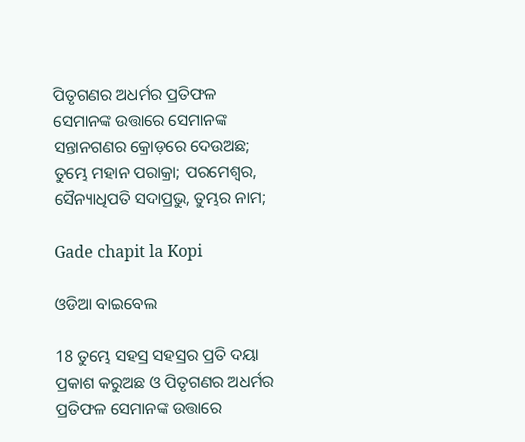ପିତୃଗଣର ଅଧର୍ମର ପ୍ରତିଫଳ ସେମାନଙ୍କ ଉତ୍ତାରେ ସେମାନଙ୍କ ସନ୍ତାନଗଣର କ୍ରୋଡ଼ରେ ଦେଉଅଛ; ତୁମ୍ଭେ ମହାନ ପରାକ୍ରା; ପରମେଶ୍ଵର, ସୈନ୍ୟାଧିପତି ସଦାପ୍ରଭୁ, ତୁମ୍ଭର ନାମ;

Gade chapit la Kopi

ଓଡିଆ ବାଇବେଲ

18 ତୁମ୍ଭେ ସହସ୍ର ସହସ୍ରର ପ୍ରତି ଦୟା ପ୍ରକାଶ କରୁଅଛ ଓ ପିତୃଗଣର ଅଧର୍ମର ପ୍ରତିଫଳ ସେମାନଙ୍କ ଉତ୍ତାରେ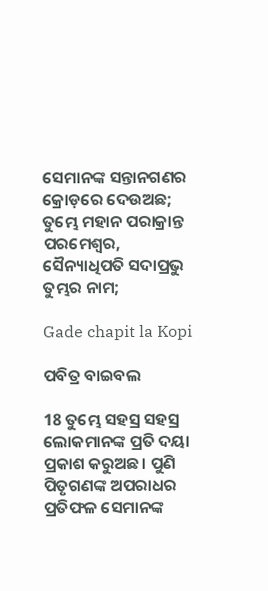ସେମାନଙ୍କ ସନ୍ତାନଗଣର କ୍ରୋଡ଼ରେ ଦେଉଅଛ; ତୁମ୍ଭେ ମହାନ ପରାକ୍ରାନ୍ତ ପରମେଶ୍ୱର, ସୈନ୍ୟାଧିପତି ସଦାପ୍ରଭୁ ତୁମ୍ଭର ନାମ;

Gade chapit la Kopi

ପବିତ୍ର ବାଇବଲ

18 ତୁମ୍ଭେ ସହସ୍ର ସହସ୍ର ଲୋକମାନଙ୍କ ପ୍ରତି ଦୟା ପ୍ରକାଶ କରୁଅଛ। ପୁଣି ପିତୃଗଣଙ୍କ ଅପରାଧର ପ୍ରତିଫଳ ସେମାନଙ୍କ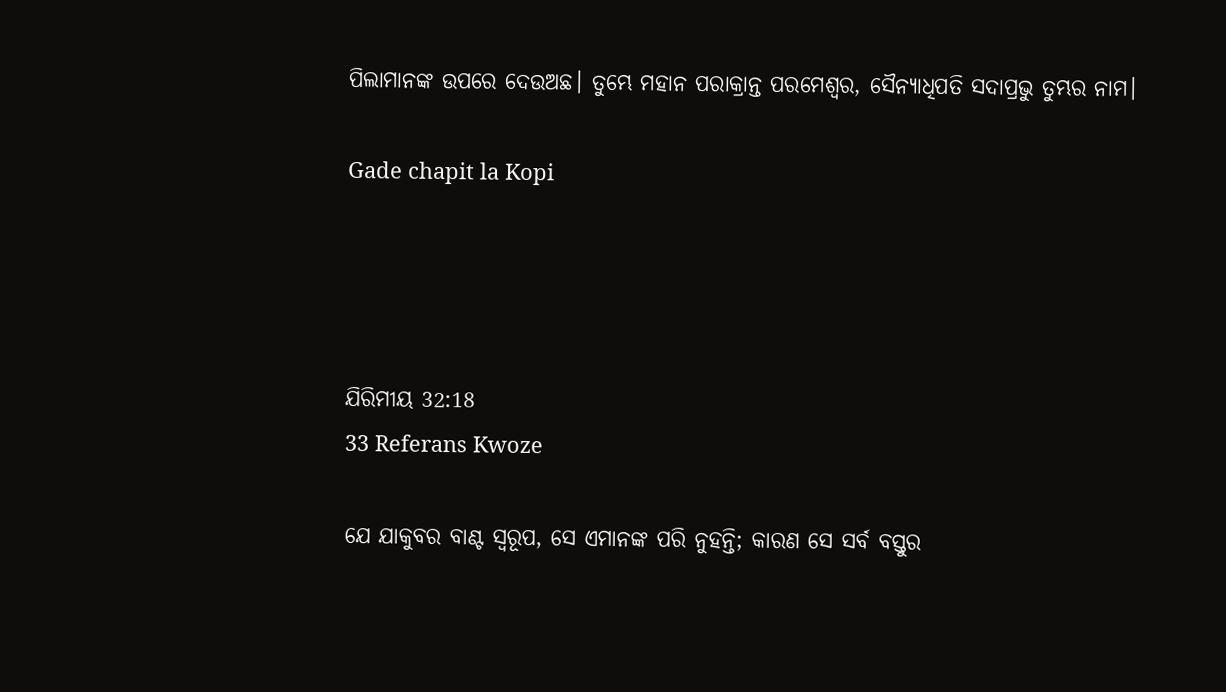ପିଲାମାନଙ୍କ ଉପରେ ଦେଉଅଛ। ତୁମ୍ଭେ ମହାନ ପରାକ୍ରାନ୍ତ ପରମେଶ୍ୱର, ସୈନ୍ୟାଧିପତି ସଦାପ୍ରଭୁ ତୁମ୍ଭର ନାମ।

Gade chapit la Kopi




ଯିରିମୀୟ 32:18
33 Referans Kwoze

ଯେ ଯାକୁବର ବାଣ୍ଟ ସ୍ୱରୂପ, ସେ ଏମାନଙ୍କ ପରି ନୁହନ୍ତି; କାରଣ ସେ ସର୍ବ ବସ୍ତୁର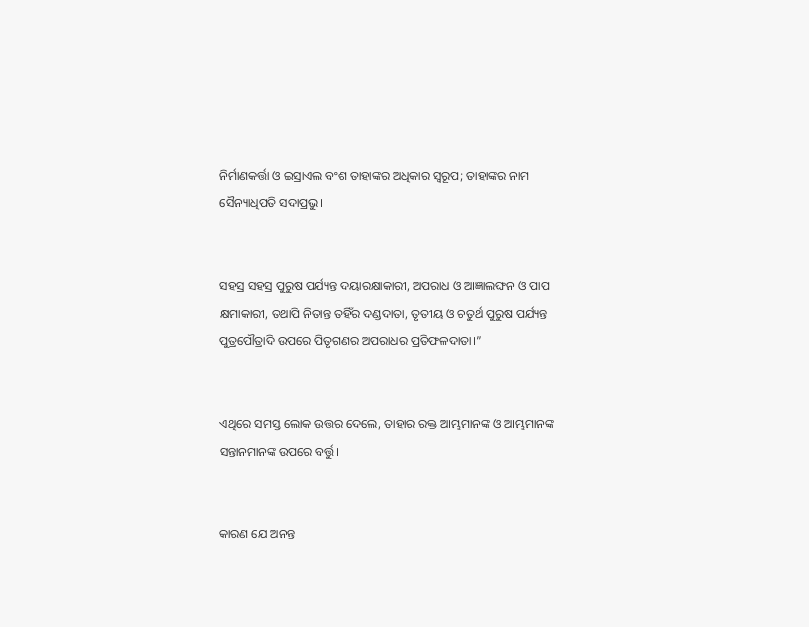ନିର୍ମାଣକର୍ତ୍ତା ଓ ଇସ୍ରାଏଲ ବଂଶ ତାହାଙ୍କର ଅଧିକାର ସ୍ୱରୂପ; ତାହାଙ୍କର ନାମ ସୈନ୍ୟାଧିପତି ସଦାପ୍ରଭୁ।


ସହସ୍ର ସହସ୍ର ପୁରୁଷ ପର୍ଯ୍ୟନ୍ତ ଦୟାରକ୍ଷାକାରୀ, ଅପରାଧ ଓ ଆଜ୍ଞାଲଙ୍ଘନ ଓ ପାପ କ୍ଷମାକାରୀ, ତଥାପି ନିତାନ୍ତ ତହିଁର ଦଣ୍ଡଦାତା, ତୃତୀୟ ଓ ଚତୁର୍ଥ ପୁରୁଷ ପର୍ଯ୍ୟନ୍ତ ପୁତ୍ରପୌତ୍ରାଦି ଉପରେ ପିତୃଗଣର ଅପରାଧର ପ୍ରତିଫଳଦାତା।”


ଏଥିରେ ସମସ୍ତ ଲୋକ ଉତ୍ତର ଦେଲେ, ତାହାର ରକ୍ତ ଆମ୍ଭମାନଙ୍କ ଓ ଆମ୍ଭମାନଙ୍କ ସନ୍ତାନମାନଙ୍କ ଉପରେ ବର୍ତ୍ତୁ।


କାରଣ ଯେ ଅନନ୍ତ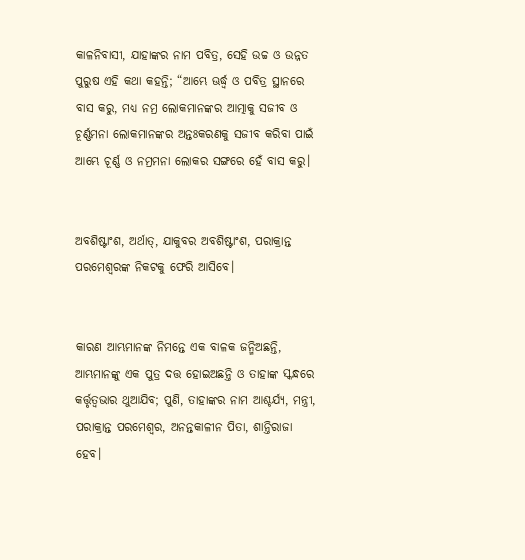କାଳନିବାସୀ, ଯାହାଙ୍କର ନାମ ପବିତ୍ର, ସେହି ଉଚ୍ଚ ଓ ଉନ୍ନତ ପୁରୁଷ ଏହି କଥା କହନ୍ତି; “ଆମ୍ଭେ ଊର୍ଦ୍ଧ୍ୱ ଓ ପବିତ୍ର ସ୍ଥାନରେ ବାସ କରୁ, ମଧ୍ୟ ନମ୍ର ଲୋକମାନଙ୍କର ଆତ୍ମାକୁ ସଜୀବ ଓ ଚୂର୍ଣ୍ଣମନା ଲୋକମାନଙ୍କର ଅନ୍ତଃକରଣକୁ ସଜୀବ କରିବା ପାଇଁ ଆମ୍ଭେ ଚୂର୍ଣ୍ଣ ଓ ନମ୍ରମନା ଲୋକର ସଙ୍ଗରେ ହେଁ ବାସ କରୁ।


ଅବଶିଷ୍ଟାଂଶ, ଅର୍ଥାତ୍‍, ଯାକୁବର ଅବଶିଷ୍ଟାଂଶ, ପରାକ୍ରାନ୍ତ ପରମେଶ୍ୱରଙ୍କ ନିକଟକୁ ଫେରି ଆସିବେ।


କାରଣ ଆମ୍ଭମାନଙ୍କ ନିମନ୍ତେ ଏକ ବାଳକ ଜନ୍ମିଅଛନ୍ତି, ଆମ୍ଭମାନଙ୍କୁ ଏକ ପୁତ୍ର ଦତ୍ତ ହୋଇଅଛନ୍ତି ଓ ତାହାଙ୍କ ସ୍କନ୍ଧରେ କର୍ତ୍ତୃତ୍ୱଭାର ଥୁଆଯିବ; ପୁଣି, ତାହାଙ୍କର ନାମ ଆଶ୍ଚର୍ଯ୍ୟ, ମନ୍ତ୍ରୀ, ପରାକ୍ରାନ୍ତ ପରମେଶ୍ୱର, ଅନନ୍ତକାଳୀନ ପିତା, ଶାନ୍ତିରାଜା ହେବ।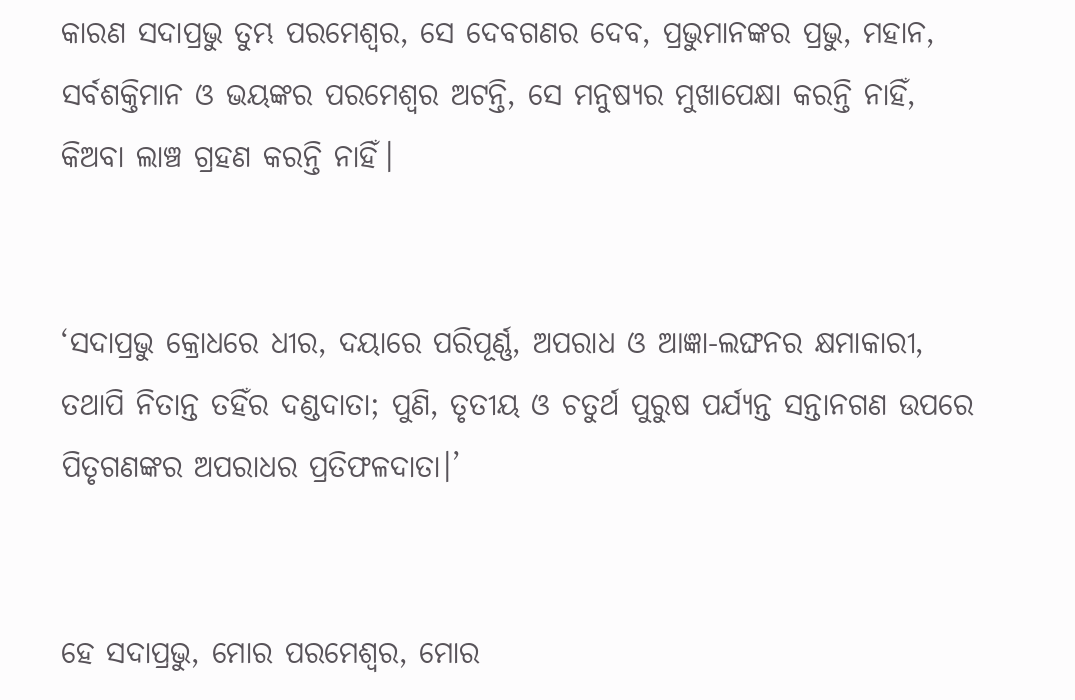କାରଣ ସଦାପ୍ରଭୁ ତୁମ୍ଭ ପରମେଶ୍ୱର, ସେ ଦେବଗଣର ଦେବ, ପ୍ରଭୁମାନଙ୍କର ପ୍ରଭୁ, ମହାନ, ସର୍ବଶକ୍ତିମାନ ଓ ଭୟଙ୍କର ପରମେଶ୍ୱର ଅଟନ୍ତି, ସେ ମନୁଷ୍ୟର ମୁଖାପେକ୍ଷା କରନ୍ତି ନାହିଁ, କିଅବା ଲାଞ୍ଚ ଗ୍ରହଣ କରନ୍ତି ନାହିଁ।


‘ସଦାପ୍ରଭୁ କ୍ରୋଧରେ ଧୀର, ଦୟାରେ ପରିପୂର୍ଣ୍ଣ, ଅପରାଧ ଓ ଆଜ୍ଞା-ଲଙ୍ଘନର କ୍ଷମାକାରୀ, ତଥାପି ନିତାନ୍ତ ତହିଁର ଦଣ୍ଡଦାତା; ପୁଣି, ତୃତୀୟ ଓ ଚତୁର୍ଥ ପୁରୁଷ ପର୍ଯ୍ୟନ୍ତ ସନ୍ତାନଗଣ ଉପରେ ପିତୃଗଣଙ୍କର ଅପରାଧର ପ୍ରତିଫଳଦାତା।’


ହେ ସଦାପ୍ରଭୁ, ମୋର ପରମେଶ୍ୱର, ମୋର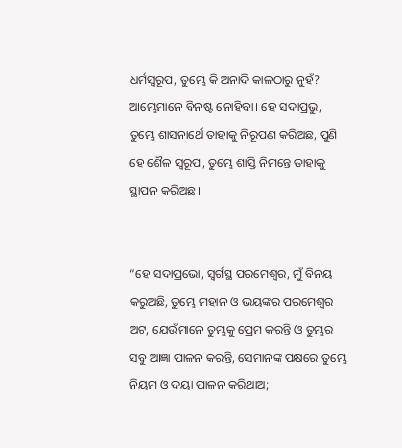ଧର୍ମସ୍ୱରୂପ, ତୁମ୍ଭେ କି ଅନାଦି କାଳଠାରୁ ନୁହଁ? ଆମ୍ଭେମାନେ ବିନଷ୍ଟ ନୋହିବା। ହେ ସଦାପ୍ରଭୁ, ତୁମ୍ଭେ ଶାସନାର୍ଥେ ତାହାକୁ ନିରୂପଣ କରିଅଛ, ପୁଣି ହେ ଶୈଳ ସ୍ୱରୂପ, ତୁମ୍ଭେ ଶାସ୍ତି ନିମନ୍ତେ ତାହାକୁ ସ୍ଥାପନ କରିଅଛ।


“ହେ ସଦାପ୍ରଭୋ, ସ୍ୱର୍ଗସ୍ଥ ପରମେଶ୍ୱର, ମୁଁ ବିନୟ କରୁଅଛି, ତୁମ୍ଭେ ମହାନ ଓ ଭୟଙ୍କର ପରମେଶ୍ୱର ଅଟ, ଯେଉଁମାନେ ତୁମ୍ଭକୁ ପ୍ରେମ କରନ୍ତି ଓ ତୁମ୍ଭର ସବୁ ଆଜ୍ଞା ପାଳନ କରନ୍ତି, ସେମାନଙ୍କ ପକ୍ଷରେ ତୁମ୍ଭେ ନିୟମ ଓ ଦୟା ପାଳନ କରିଥାଅ;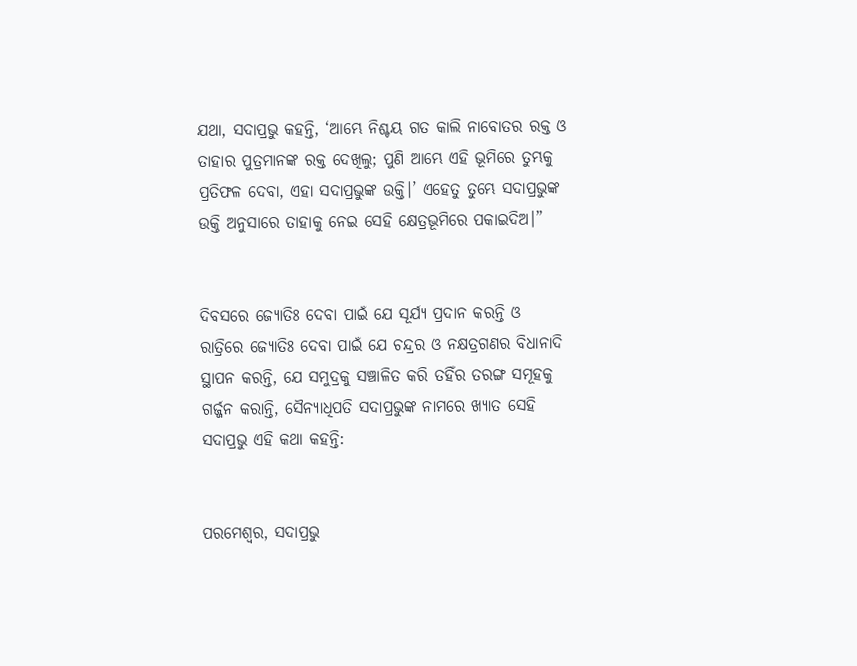ଯଥା, ସଦାପ୍ରଭୁ କହନ୍ତି, ‘ଆମ୍ଭେ ନିଶ୍ଚୟ ଗତ କାଲି ନାବୋତର ରକ୍ତ ଓ ତାହାର ପୁତ୍ରମାନଙ୍କ ରକ୍ତ ଦେଖିଲୁ; ପୁଣି ଆମ୍ଭେ ଏହି ଭୂମିରେ ତୁମ୍ଭକୁ ପ୍ରତିଫଳ ଦେବା, ଏହା ସଦାପ୍ରଭୁଙ୍କ ଉକ୍ତି।’ ଏହେତୁ ତୁମ୍ଭେ ସଦାପ୍ରଭୁଙ୍କ ଉକ୍ତି ଅନୁସାରେ ତାହାକୁ ନେଇ ସେହି କ୍ଷେତ୍ରଭୂମିରେ ପକାଇଦିଅ।”


ଦିବସରେ ଜ୍ୟୋତିଃ ଦେବା ପାଇଁ ଯେ ସୂର୍ଯ୍ୟ ପ୍ରଦାନ କରନ୍ତି ଓ ରାତ୍ରିରେ ଜ୍ୟୋତିଃ ଦେବା ପାଇଁ ଯେ ଚନ୍ଦ୍ରର ଓ ନକ୍ଷତ୍ରଗଣର ବିଧାନାଦି ସ୍ଥାପନ କରନ୍ତି, ଯେ ସମୁଦ୍ରକୁ ସଞ୍ଚାଳିତ କରି ତହିଁର ତରଙ୍ଗ ସମୂହକୁ ଗର୍ଜ୍ଜନ କରାନ୍ତି, ସୈନ୍ୟାଧିପତି ସଦାପ୍ରଭୁଙ୍କ ନାମରେ ଖ୍ୟାତ ସେହି ସଦାପ୍ରଭୁ ଏହି କଥା କହନ୍ତି:


ପରମେଶ୍ୱର, ସଦାପ୍ରଭୁ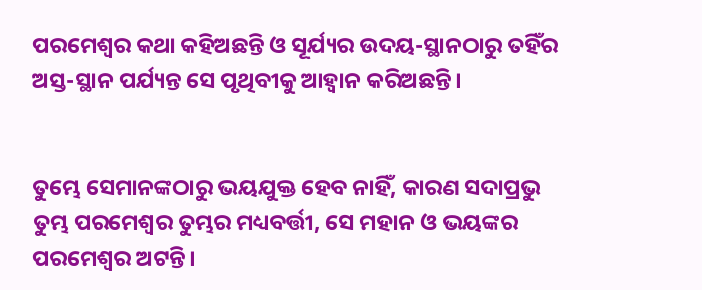ପରମେଶ୍ୱର କଥା କହିଅଛନ୍ତି ଓ ସୂର୍ଯ୍ୟର ଉଦୟ-ସ୍ଥାନଠାରୁ ତହିଁର ଅସ୍ତ-ସ୍ଥାନ ପର୍ଯ୍ୟନ୍ତ ସେ ପୃଥିବୀକୁ ଆହ୍ୱାନ କରିଅଛନ୍ତି।


ତୁମ୍ଭେ ସେମାନଙ୍କଠାରୁ ଭୟଯୁକ୍ତ ହେବ ନାହିଁ, କାରଣ ସଦାପ୍ରଭୁ ତୁମ୍ଭ ପରମେଶ୍ୱର ତୁମ୍ଭର ମଧ୍ୟବର୍ତ୍ତୀ, ସେ ମହାନ ଓ ଭୟଙ୍କର ପରମେଶ୍ୱର ଅଟନ୍ତି।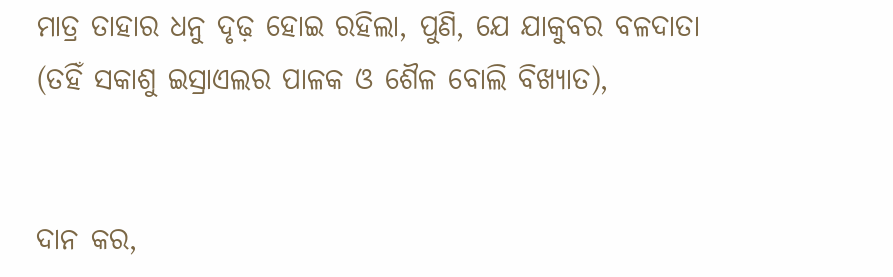ମାତ୍ର ତାହାର ଧନୁ ଦୃଢ଼ ହୋଇ ରହିଲା, ପୁଣି, ଯେ ଯାକୁବର ବଳଦାତା (ତହିଁ ସକାଶୁ ଇସ୍ରାଏଲର ପାଳକ ଓ ଶୈଳ ବୋଲି ବିଖ୍ୟାତ),


ଦାନ କର,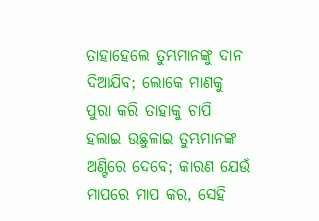ତାହାହେଲେ ତୁମ୍ଭମାନଙ୍କୁ ଦାନ ଦିଆଯିବ; ଲୋକେ ମାଣକୁ ପୁରା କରି ତାହାକୁ ଚାପି ହଲାଇ ଉଛୁଳାଇ ତୁମ୍ଭମାନଙ୍କ ଅଣ୍ଟିରେ ଦେବେ; କାରଣ ଯେଉଁ ମାପରେ ମାପ କର, ସେହି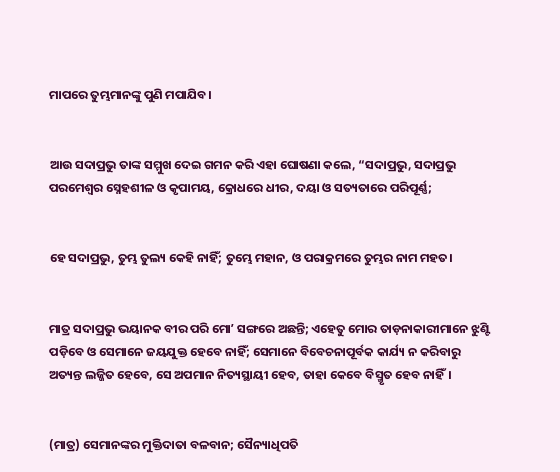ମାପରେ ତୁମ୍ଭମାନଙ୍କୁ ପୁଣି ମପାଯିବ।


ଆଉ ସଦାପ୍ରଭୁ ତାଙ୍କ ସମ୍ମୁଖ ଦେଇ ଗମନ କରି ଏହା ଘୋଷଣା କଲେ, “ସଦାପ୍ରଭୁ, ସଦାପ୍ରଭୁ ପରମେଶ୍ୱର ସ୍ନେହଶୀଳ ଓ କୃପାମୟ, କ୍ରୋଧରେ ଧୀର, ଦୟା ଓ ସତ୍ୟତାରେ ପରିପୂର୍ଣ୍ଣ;


ହେ ସଦାପ୍ରଭୁ, ତୁମ୍ଭ ତୁଲ୍ୟ କେହି ନାହିଁ; ତୁମ୍ଭେ ମହାନ, ଓ ପରାକ୍ରମରେ ତୁମ୍ଭର ନାମ ମହତ।


ମାତ୍ର ସଦାପ୍ରଭୁ ଭୟାନକ ବୀର ପରି ମୋʼ ସଙ୍ଗରେ ଅଛନ୍ତି; ଏହେତୁ ମୋର ତାଡ଼ନାକାରୀମାନେ ଝୁଣ୍ଟି ପଡ଼ିବେ ଓ ସେମାନେ ଜୟଯୁକ୍ତ ହେବେ ନାହିଁ; ସେମାନେ ବିବେଚନାପୂର୍ବକ କାର୍ଯ୍ୟ ନ କରିବାରୁ ଅତ୍ୟନ୍ତ ଲଜ୍ଜିତ ହେବେ, ସେ ଅପମାନ ନିତ୍ୟସ୍ଥାୟୀ ହେବ, ତାହା କେବେ ବିସ୍ମୃତ ହେବ ନାହିଁ।


(ମାତ୍ର) ସେମାନଙ୍କର ମୁକ୍ତିଦାତା ବଳବାନ; ସୈନ୍ୟାଧିପତି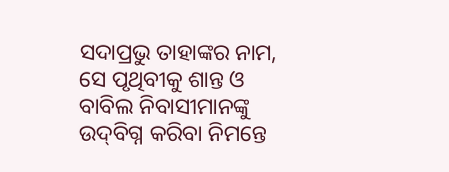ସଦାପ୍ରଭୁ ତାହାଙ୍କର ନାମ, ସେ ପୃଥିବୀକୁ ଶାନ୍ତ ଓ ବାବିଲ ନିବାସୀମାନଙ୍କୁ ଉଦ୍‍ବିଗ୍ନ କରିବା ନିମନ୍ତେ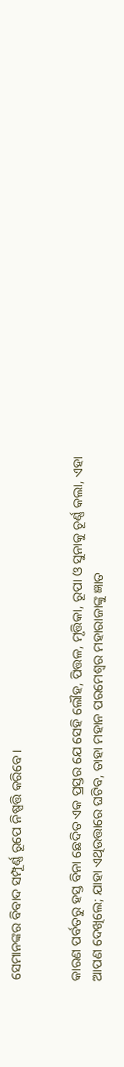ସେମାନଙ୍କର ବିବାଦ ସମ୍ପୂର୍ଣ୍ଣ ରୂପେ ନିଷ୍ପତ୍ତି କରିବେ।


କାରଣ ପର୍ବତରୁ ହସ୍ତ ବିନା ଛେଦିତ ଏକ ପ୍ରସ୍ତର ଯେ ସେହି ଲୌହ, ପିତ୍ତଳ, ମୃତ୍ତିକା, ରୂପା ଓ ସୁନାକୁ ଚୂର୍ଣ୍ଣ କଲା, ଏହା ଆପଣ ଦେଖିଲେ; ଯାହା ଏଥିଉତ୍ତାରେ ଘଟିବ, ତାହା ମହାନ ପରମେଶ୍ୱର ମହାରାଜାଙ୍କୁ ଜ୍ଞାତ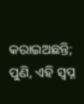କରାଇଅଛନ୍ତି; ପୁଣି, ଏହି ସ୍ୱପ୍ନ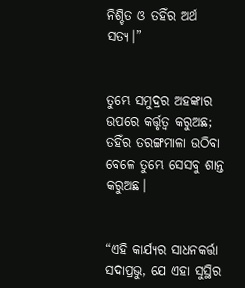ନିଶ୍ଚିତ ଓ ତହିଁର ଅର୍ଥ ସତ୍ୟ।”


ତୁମ୍ଭେ ସମୁଦ୍ରର ଅହଙ୍କାର ଉପରେ କର୍ତ୍ତୃତ୍ୱ କରୁଅଛ; ତହିଁର ତରଙ୍ଗମାଳା ଉଠିବା ବେଳେ ତୁମ୍ଭେ ସେସବୁ ଶାନ୍ତ କରୁଅଛ।


“ଏହି କାର୍ଯ୍ୟର ସାଧନକର୍ତ୍ତା ସଦାପ୍ରଭୁ, ଯେ ଏହା ସୁସ୍ଥିର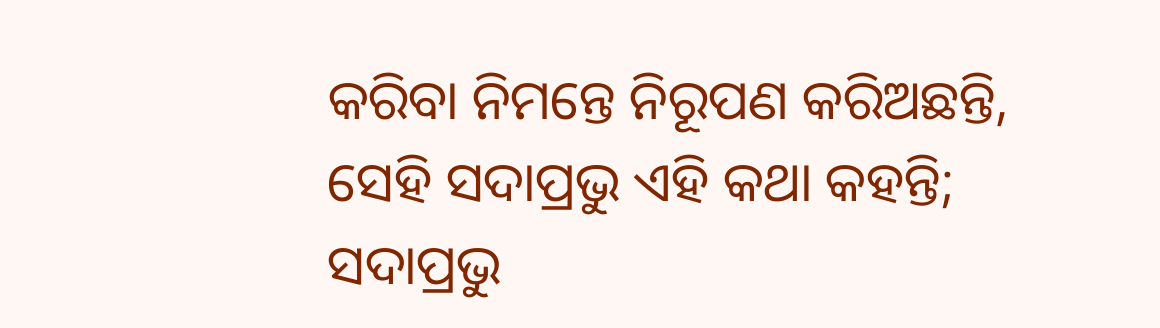କରିବା ନିମନ୍ତେ ନିରୂପଣ କରିଅଛନ୍ତି, ସେହି ସଦାପ୍ରଭୁ ଏହି କଥା କହନ୍ତି; ସଦାପ୍ରଭୁ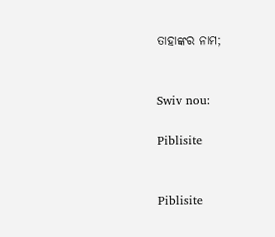ତାହାଙ୍କର ନାମ;


Swiv nou:

Piblisite


Piblisite